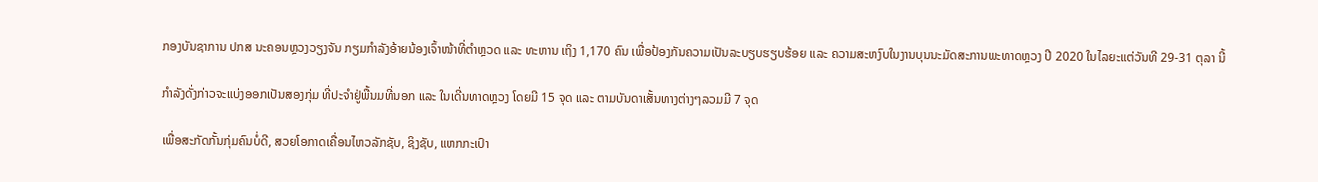ກອງບັນຊາການ ປກສ ນະຄອນຫຼວງວຽງຈັນ ກຽມກຳລັງອ້າຍນ້ອງເຈົ້າໜ້າທີ່ຕຳຫຼວດ ແລະ ທະຫານ ເຖິງ 1,170 ຄົນ ເພື່ອປ້ອງກັນຄວາມເປັນລະບຽບຮຽບຮ້ອຍ ແລະ ຄວາມສະຫງົບໃນງານບຸນນະມັດສະການພະທາດຫຼວງ ປີ 2020 ໃນໄລຍະແຕ່ວັນທີ 29-31 ຕຸລາ ນີ້

ກຳລັງດັ່ງກ່າວຈະແບ່ງອອກເປັນສອງກຸ່ມ ທີ່ປະຈຳຢູ່ພື້ນມທີ່ນອກ ແລະ ໃນເດີ່ນທາດຫຼວງ ໂດຍມີ 15 ຈຸດ ແລະ ຕາມບັນດາເສັ້ນທາງຕ່າງໆລວມມີ 7 ຈຸດ

ເພື່ອສະກັດກັ້ນກຸ່ມຄົນບໍ່ດີ, ສວຍໂອກາດເຄື່ອນໄຫວລັກຊັບ, ຊິງຊັບ, ແຫກກະເປົາ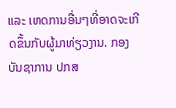ແລະ ເຫດການອື່ນໆທີ່ອາດຈະເກີດຂຶ້ນກັບຜູ້ມາທ່ຽວງານ. ກອງບັນຊາການ ປກສ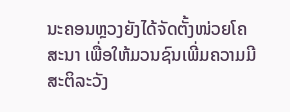ນະຄອນຫຼວງຍັງໄດ້ຈັດຕັ້ງໜ່ວຍໂຄສະນາ ເພື່ອໃຫ້ມວນຊົນເພີ່ມຄວາມມີສະຕິລະວັງ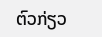ຕົວກ່ຽວ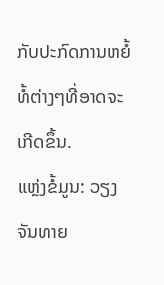ກັບປະກົດການຫຍໍ້ທໍ້ຕ່າງໆທີ່ອາດຈະເກີດຂຶ້ນ.
ແຫຼ່ງຂໍ້ມູນ: ວຽງຈັນທາຍ